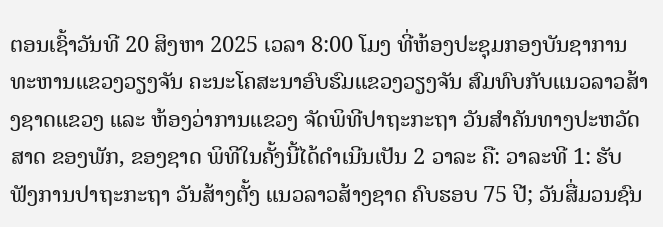ຕອນເຊົ້າວັນທີ 20 ສິງຫາ 2025 ເວລາ 8:00 ໂມງ ທີ່ຫ້ອງປະຊຸມກອງບັນຊາການທະຫານແຂວງວຽງຈັນ ຄະນະໂຄສະນາອົບຮົມແຂວງວຽງຈັນ ສົມທົບກັບແນວລາວສ້າງຊາດແຂວງ ແລະ ຫ້ອງວ່າການແຂວງ ຈັດພິທີປາຖະກະຖາ ວັນສໍາຄັນທາງປະຫວັດສາດ ຂອງພັກ, ຂອງຊາດ ພິທີໃນຄັ້ງນີ້ໄດ້ດໍາເນີນເປັນ 2 ວາລະ ຄື: ວາລະທີ 1: ຮັບຟັງການປາຖະກະຖາ ວັນສ້າງຕັ້ງ ແນວລາວສ້າງຊາດ ຄົບຮອບ 75 ປີ; ວັນສື່ມວນຊົນ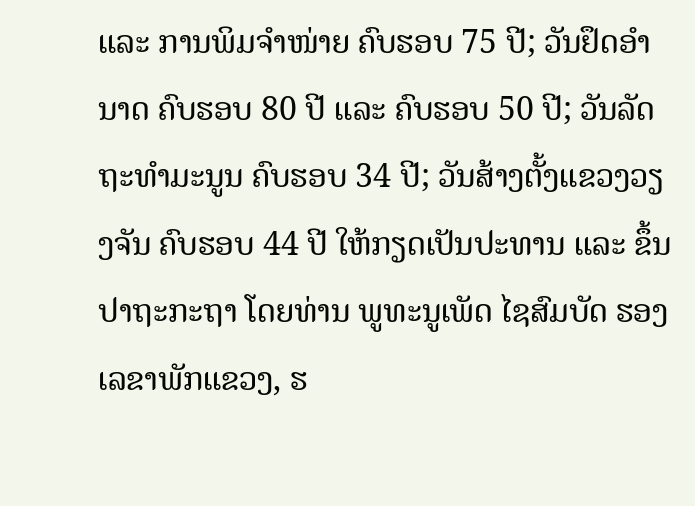ແລະ ການພິມຈໍາໜ່າຍ ຄົບຮອບ 75 ປີ; ວັນຢຶດອໍານາດ ຄົບຮອບ 80 ປີ ແລະ ຄົບຮອບ 50 ປີ; ວັນລັດຖະທໍາມະນູນ ຄົບຮອບ 34 ປີ; ວັນສ້າງຕັ້ງແຂວງວຽງຈັນ ຄົບຮອບ 44 ປີ ໃຫ້ກຽດເປັນປະທານ ແລະ ຂຶ້ນປາຖະກະຖາ ໂດຍທ່ານ ພູທະນູເພັດ ໄຊສົມບັດ ຮອງເລຂາພັກແຂວງ, ຮ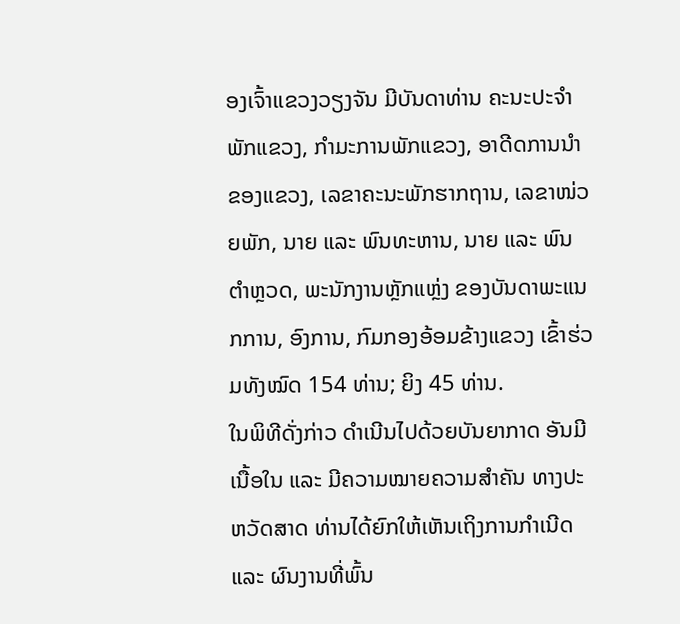ອງເຈົ້າແຂວງວຽງຈັນ ມີບັນດາທ່ານ ຄະນະປະຈໍາພັກແຂວງ, ກໍາມະການພັກແຂວງ, ອາດີດການນໍາຂອງແຂວງ, ເລຂາຄະນະພັກຮາກຖານ, ເລຂາໜ່ວຍພັກ, ນາຍ ແລະ ພົນທະຫານ, ນາຍ ແລະ ພົນຕໍາຫຼວດ, ພະນັກງານຫຼັກແຫຼ່ງ ຂອງບັນດາພະແນກການ, ອົງການ, ກົມກອງອ້ອມຂ້າງແຂວງ ເຂົ້າຮ່ວມທັງໝົດ 154 ທ່ານ; ຍິງ 45 ທ່ານ.
ໃນພິທີດັ່ງກ່າວ ດໍາເນີນໄປດ້ວຍບັນຍາກາດ ອັນມີເນື້ອໃນ ແລະ ມີຄວາມໝາຍຄວາມສໍາຄັນ ທາງປະຫວັດສາດ ທ່ານໄດ້ຍົກໃຫ້ເຫັນເຖິງການກໍາເນີດ ແລະ ຜົນງານທີ່ພົ້ນ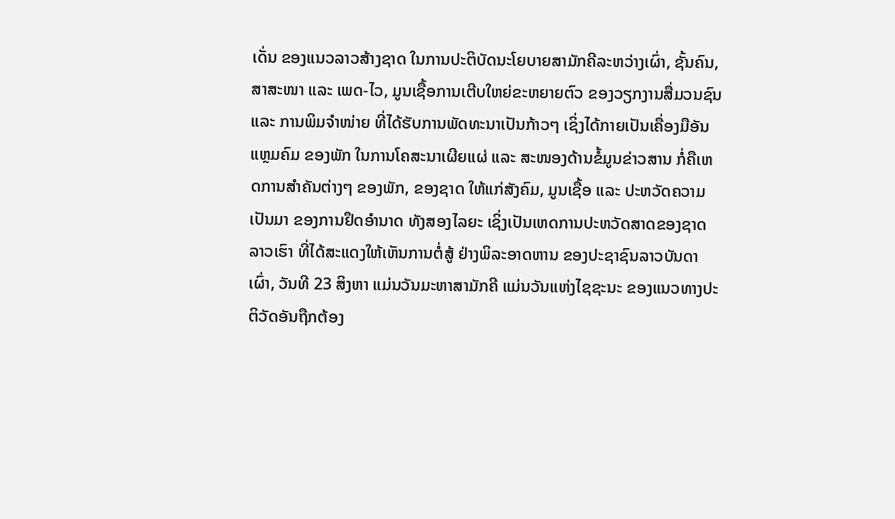ເດັ່ນ ຂອງແນວລາວສ້າງຊາດ ໃນການປະຕິບັດນະໂຍບາຍສາມັກຄີລະຫວ່າງເຜົ່າ, ຊັ້ນຄົນ, ສາສະໜາ ແລະ ເພດ-ໄວ, ມູນເຊື້ອການເຕີບໃຫຍ່ຂະຫຍາຍຕົວ ຂອງວຽກງານສື່ມວນຊົນ ແລະ ການພິມຈໍາໜ່າຍ ທີ່ໄດ້ຮັບການພັດທະນາເປັນກ້າວໆ ເຊິ່ງໄດ້ກາຍເປັນເຄື່ອງມືອັນແຫຼມຄົມ ຂອງພັກ ໃນການໂຄສະນາເຜີຍແຜ່ ແລະ ສະໜອງດ້ານຂໍ້ມູນຂ່າວສານ ກໍ່ຄືເຫດການສໍາຄັນຕ່າງໆ ຂອງພັກ, ຂອງຊາດ ໃຫ້ແກ່ສັງຄົມ, ມູນເຊື້ອ ແລະ ປະຫວັດຄວາມເປັນມາ ຂອງການຢຶດອໍານາດ ທັງສອງໄລຍະ ເຊິ່ງເປັນເຫດການປະຫວັດສາດຂອງຊາດລາວເຮົາ ທີ່ໄດ້ສະແດງໃຫ້ເຫັນການຕໍ່ສູ້ ຢ່າງພິລະອາດຫານ ຂອງປະຊາຊົນລາວບັນດາເຜົ່າ, ວັນທີ 23 ສິງຫາ ແມ່ນວັນມະຫາສາມັກຄີ ແມ່ນວັນແຫ່ງໄຊຊະນະ ຂອງແນວທາງປະຕິວັດອັນຖືກຕ້ອງ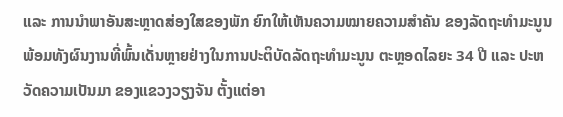ແລະ ການນໍາພາອັນສະຫຼາດສ່ອງໃສຂອງພັກ ຍົກໃຫ້ເຫັນຄວາມໝາຍຄວາມສໍາຄັນ ຂອງລັດຖະທໍາມະນູນ ພ້ອມທັງຜົນງານທີ່ພົ້ນເດັ່ນຫຼາຍຢ່າງໃນການປະຕິບັດລັດຖະທໍາມະນູນ ຕະຫຼອດໄລຍະ 34 ປີ ແລະ ປະຫວັດຄວາມເປັນມາ ຂອງແຂວງວຽງຈັນ ຕັ້ງແຕ່ອາ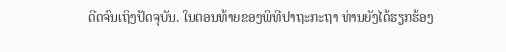ດີດຈົນເຖິງປັດຈຸບັນ. ໃນຕອນທ້າຍຂອງພິທີປາຖະກະຖາ ທ່ານຍັງໄດ້ຮຽກຮ້ອງ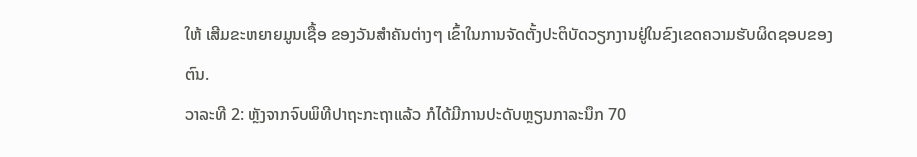ໃຫ້ ເສີມຂະຫຍາຍມູນເຊື້ອ ຂອງວັນສຳຄັນຕ່າງໆ ເຂົ້າໃນການຈັດຕັ້ງປະຕິບັດວຽກງານຢູ່ໃນຂົງເຂດຄວາມຮັບຜິດຊອບຂອງຕົນ.
ວາລະທີ 2: ຫຼັງຈາກຈົບພິທີປາຖະກະຖາແລ້ວ ກໍໄດ້ມີການປະດັບຫຼຽນກາລະນຶກ 70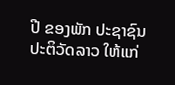ປີ ຂອງພັກ ປະຊາຊົນປະຕິວັດລາວ ໃຫ້ແກ່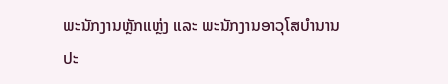ພະນັກງານຫຼັກແຫຼ່ງ ແລະ ພະນັກງານອາວຸໂສບໍານານ ປະ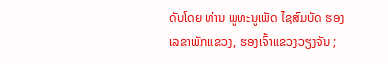ດັບໂດຍ ທ່ານ ພູທະນູເພັດ ໄຊສົມບັດ ຮອງເລຂາພັກແຂວງ, ຮອງເຈົ້າແຂວງວຽງຈັນ ;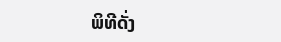ພິທີດັ່ງ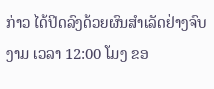ກ່າວ ໄດ້ປິດລົງດ້ວຍຜົນສໍາເລັດຢ່າງຈົບງາມ ເວລາ 12:00 ໂມງ ຂອ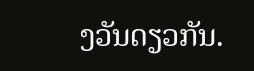ງວັນດຽວກັນ.